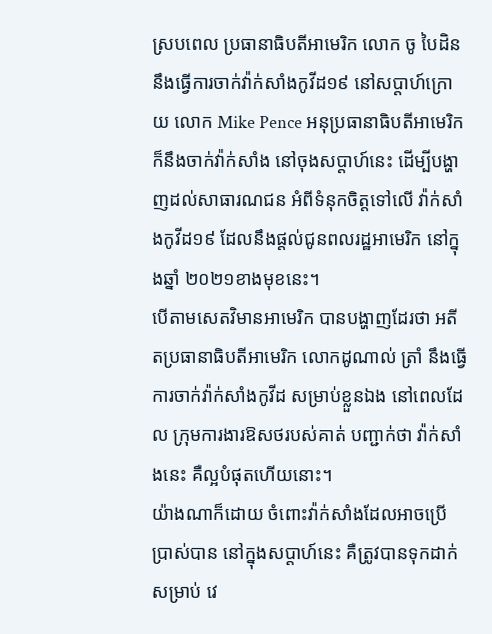ស្របពេល ប្រធានាធិបតីអាមេរិក លោក ចូ បៃដិន នឹងធ្វើការចាក់វ៉ាក់សាំងកូវីដ១៩ នៅសប្តាហ៍ក្រោយ លោក Mike Pence អនុប្រធានាធិបតីអាមេរិក ក៏នឹងចាក់វ៉ាក់សាំង នៅចុងសប្តាហ៍នេះ ដើម្បីបង្ហាញដល់សាធារណជន អំពីទំនុកចិត្តទៅលើ វ៉ាក់សាំងកូវីដ១៩ ដែលនឹងផ្តល់ជូនពលរដ្ឋអាមេរិក នៅក្នុងឆ្នាំ ២០២១ខាងមុខនេះ។
បើតាមសេតវិមានអាមេរិក បានបង្ហាញដែរថា អតីតប្រធានាធិបតីអាមេរិក លោកដូណាល់ ត្រាំ នឹងធ្វើការចាក់វ៉ាក់សាំងកូវីដ សម្រាប់ខ្លួនឯង នៅពេលដែល ក្រុមការងារឱសថរបស់គាត់ បញ្ជាក់ថា វ៉ាក់សាំងនេះ គឺល្អបំផុតហើយនោះ។
យ៉ាងណាក៏ដោយ ចំពោះវ៉ាក់សាំងដែលអាចប្រើប្រាស់បាន នៅក្នុងសប្តាហ៍នេះ គឺត្រូវបានទុកដាក់ សម្រាប់ វេ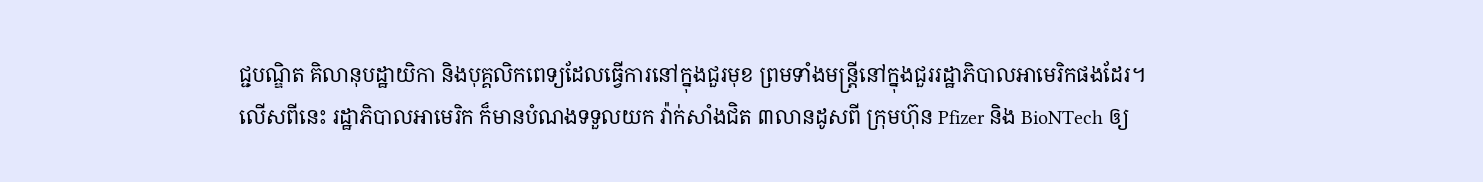ជ្ជបណ្ឌិត គិលានុបដ្ឋាយិកា និងបុគ្គលិកពេទ្យដែលធ្វើការនៅក្នុងជួរមុខ ព្រមទាំងមន្រ្តីនៅក្នុងជួររដ្ឋាភិបាលអាមេរិកផងដែរ។
លើសពីនេះ រដ្ឋាភិបាលអាមេរិក ក៏មានបំណងទទួលយក វ៉ាក់សាំងជិត ៣លានដូសពី ក្រុមហ៊ុន Pfizer និង BioNTech ឲ្យ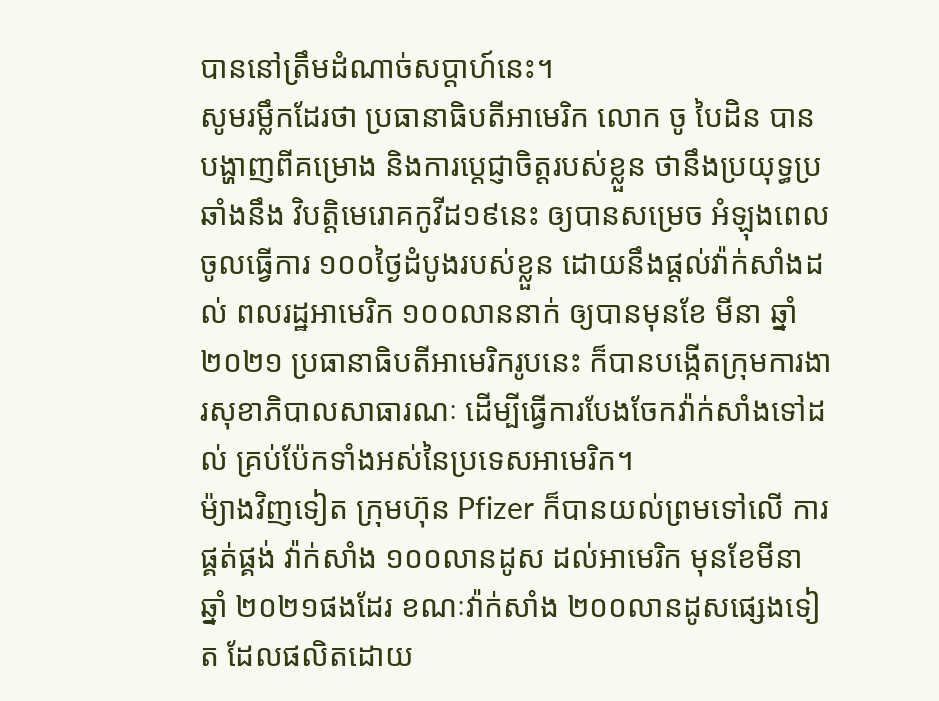បាននៅត្រឹមដំណាច់សប្តាហ៍នេះ។
សូមរម្លឹកដែរថា ប្រធានាធិបតីអាមេរិក លោក ចូ បៃដិន បានបង្ហាញពីគម្រោង និងការប្តេជ្ញាចិត្តរបស់ខ្លួន ថានឹងប្រយុទ្ធប្រឆាំងនឹង វិបត្តិមេរោគកូវីដ១៩នេះ ឲ្យបានសម្រេច អំឡុងពេលចូលធ្វើការ ១០០ថ្ងៃដំបូងរបស់ខ្លួន ដោយនឹងផ្តល់វ៉ាក់សាំងដល់ ពលរដ្ឋអាមេរិក ១០០លាននាក់ ឲ្យបានមុនខែ មីនា ឆ្នាំ ២០២១ ប្រធានាធិបតីអាមេរិករូបនេះ ក៏បានបង្កើតក្រុមការងារសុខាភិបាលសាធារណៈ ដើម្បីធ្វើការបែងចែកវ៉ាក់សាំងទៅដល់ គ្រប់ប៉ែកទាំងអស់នៃប្រទេសអាមេរិក។
ម៉្យាងវិញទៀត ក្រុមហ៊ុន Pfizer ក៏បានយល់ព្រមទៅលើ ការផ្គត់ផ្គង់ វ៉ាក់សាំង ១០០លានដូស ដល់អាមេរិក មុនខែមីនា ឆ្នាំ ២០២១ផងដែរ ខណៈវ៉ាក់សាំង ២០០លានដូសផ្សេងទៀត ដែលផលិតដោយ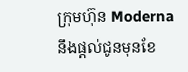ក្រុមហ៊ុន Moderna នឹងផ្តល់ជូនមុនខែ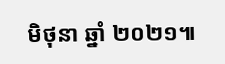មិថុនា ឆ្នាំ ២០២១៕